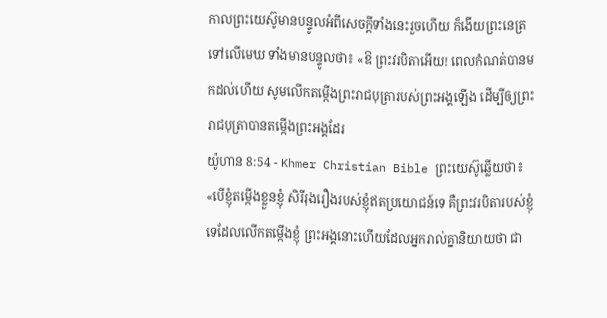កាលព្រះយេស៊ូមានបន្ទូលអំពីសេចក្ដីទាំងនេះរួចហើយ ក៏ងើយព្រះនេត្រទៅលើមេឃ ទាំងមានបន្ទូលថា៖ «ឱ ព្រះវរបិតាអើយ! ពេលកំណត់បានមកដល់ហើយ សូមលើកតម្កើងព្រះរាជបុត្រារបស់ព្រះអង្គឡើង ដើម្បីឲ្យព្រះរាជបុត្រាបានតម្កើងព្រះអង្គដែរ
យ៉ូហាន 8:54 - Khmer Christian Bible ព្រះយេស៊ូឆ្លើយថា៖ «បើខ្ញុំតម្កើងខ្លួនខ្ញុំ សិរីរុងរឿងរបស់ខ្ញុំឥតប្រយោជន៍ទេ គឺព្រះវរបិតារបស់ខ្ញុំទេដែលលើកតម្កើងខ្ញុំ ព្រះអង្គនោះហើយដែលអ្នករាល់គ្នានិយាយថា ជា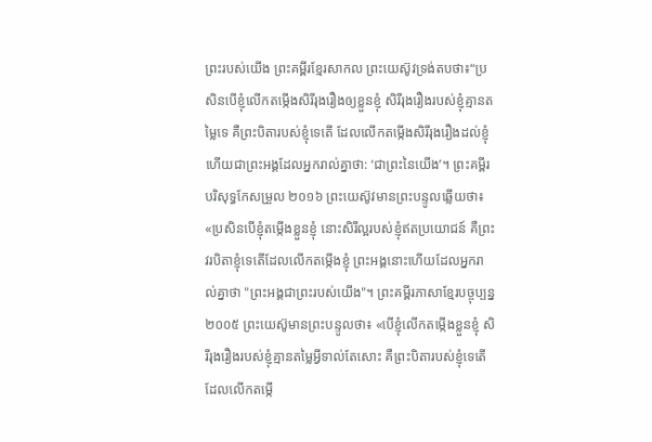ព្រះរបស់យើង ព្រះគម្ពីរខ្មែរសាកល ព្រះយេស៊ូវទ្រង់តបថា៖“ប្រសិនបើខ្ញុំលើកតម្កើងសិរីរុងរឿងឲ្យខ្លួនខ្ញុំ សិរីរុងរឿងរបស់ខ្ញុំគ្មានតម្លៃទេ គឺព្រះបិតារបស់ខ្ញុំទេតើ ដែលលើកតម្កើងសិរីរុងរឿងដល់ខ្ញុំ ហើយជាព្រះអង្គដែលអ្នករាល់គ្នាថា: ‘ជាព្រះនៃយើង’។ ព្រះគម្ពីរបរិសុទ្ធកែសម្រួល ២០១៦ ព្រះយេស៊ូវមានព្រះបន្ទូលឆ្លើយថា៖ «ប្រសិនបើខ្ញុំតម្កើងខ្លួនខ្ញុំ នោះសិរីល្អរបស់ខ្ញុំឥតប្រយោជន៍ គឺព្រះវរបិតាខ្ញុំទេតើដែលលើកតម្កើងខ្ញុំ ព្រះអង្គនោះហើយដែលអ្នករាល់គ្នាថា "ព្រះអង្គជាព្រះរបស់យើង"។ ព្រះគម្ពីរភាសាខ្មែរបច្ចុប្បន្ន ២០០៥ ព្រះយេស៊ូមានព្រះបន្ទូលថា៖ «បើខ្ញុំលើកតម្កើងខ្លួនខ្ញុំ សិរីរុងរឿងរបស់ខ្ញុំគ្មានតម្លៃអ្វីទាល់តែសោះ គឺព្រះបិតារបស់ខ្ញុំទេតើដែលលើកតម្កើ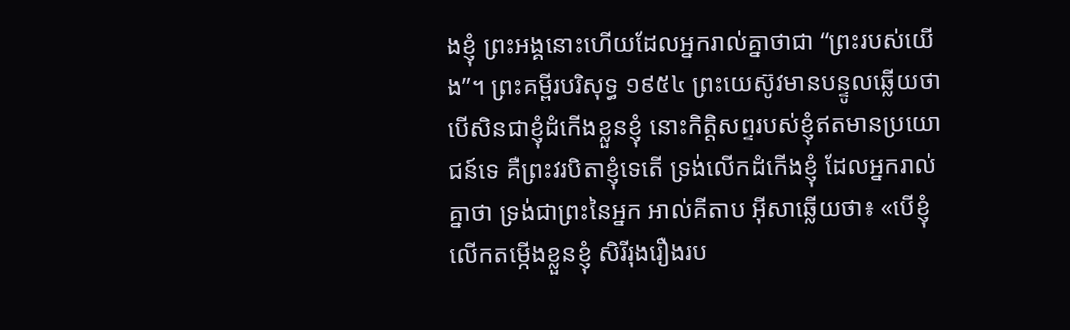ងខ្ញុំ ព្រះអង្គនោះហើយដែលអ្នករាល់គ្នាថាជា “ព្រះរបស់យើង”។ ព្រះគម្ពីរបរិសុទ្ធ ១៩៥៤ ព្រះយេស៊ូវមានបន្ទូលឆ្លើយថា បើសិនជាខ្ញុំដំកើងខ្លួនខ្ញុំ នោះកិត្តិសព្ទរបស់ខ្ញុំឥតមានប្រយោជន៍ទេ គឺព្រះវរបិតាខ្ញុំទេតើ ទ្រង់លើកដំកើងខ្ញុំ ដែលអ្នករាល់គ្នាថា ទ្រង់ជាព្រះនៃអ្នក អាល់គីតាប អ៊ីសាឆ្លើយថា៖ «បើខ្ញុំលើកតម្កើងខ្លួនខ្ញុំ សិរីរុងរឿងរប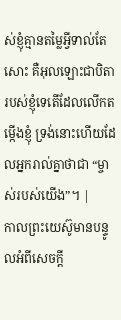ស់ខ្ញុំគ្មានតម្លៃអ្វីទាល់តែសោះ គឺអុលឡោះជាបិតារបស់ខ្ញុំទេតើដែលលើកតម្កើងខ្ញុំ ទ្រង់នោះហើយដែលអ្នករាល់គ្នាថាជា “ម្ចាស់របស់យើង”។ |
កាលព្រះយេស៊ូមានបន្ទូលអំពីសេចក្ដី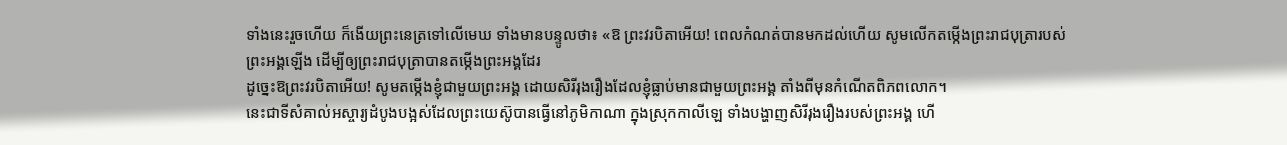ទាំងនេះរួចហើយ ក៏ងើយព្រះនេត្រទៅលើមេឃ ទាំងមានបន្ទូលថា៖ «ឱ ព្រះវរបិតាអើយ! ពេលកំណត់បានមកដល់ហើយ សូមលើកតម្កើងព្រះរាជបុត្រារបស់ព្រះអង្គឡើង ដើម្បីឲ្យព្រះរាជបុត្រាបានតម្កើងព្រះអង្គដែរ
ដូច្នេះឱព្រះវរបិតាអើយ! សូមតម្កើងខ្ញុំជាមួយព្រះអង្គ ដោយសិរីរុងរឿងដែលខ្ញុំធ្លាប់មានជាមួយព្រះអង្គ តាំងពីមុនកំណើតពិភពលោក។
នេះជាទីសំគាល់អស្ចារ្យដំបូងបង្អស់ដែលព្រះយេស៊ូបានធ្វើនៅភូមិកាណា ក្នុងស្រុកកាលីឡេ ទាំងបង្ហាញសិរីរុងរឿងរបស់ព្រះអង្គ ហើ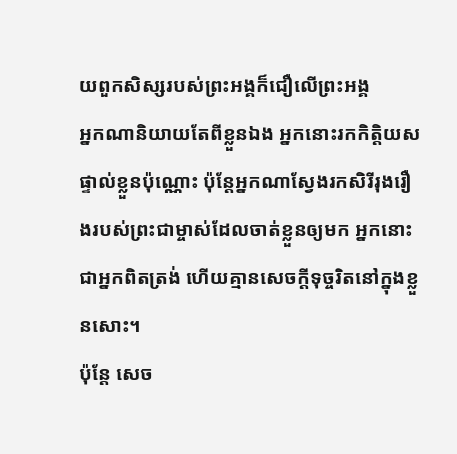យពួកសិស្សរបស់ព្រះអង្គក៏ជឿលើព្រះអង្គ
អ្នកណានិយាយតែពីខ្លួនឯង អ្នកនោះរកកិត្តិយសផ្ទាល់ខ្លួនប៉ុណ្ណោះ ប៉ុន្តែអ្នកណាស្វែងរកសិរីរុងរឿងរបស់ព្រះជាម្ចាស់ដែលចាត់ខ្លួនឲ្យមក អ្នកនោះជាអ្នកពិតត្រង់ ហើយគ្មានសេចក្ដីទុច្ចរិតនៅក្នុងខ្លួនសោះ។
ប៉ុន្ដែ សេច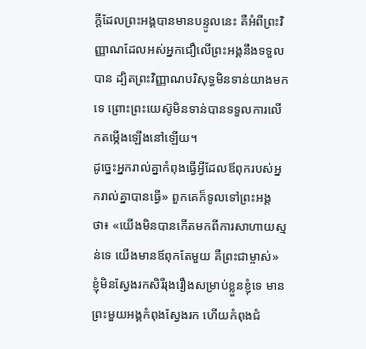ក្ដីដែលព្រះអង្គបានមានបន្ទូលនេះ គឺអំពីព្រះវិញ្ញាណដែលអស់អ្នកជឿលើព្រះអង្គនឹងទទួលបាន ដ្បិតព្រះវិញ្ញាណបរិសុទ្ធមិនទាន់យាងមកទេ ព្រោះព្រះយេស៊ូមិនទាន់បានទទួលការលើកតម្កើងឡើងនៅឡើយ។
ដូច្នេះអ្នករាល់គ្នាកំពុងធ្វើអ្វីដែលឪពុករបស់អ្នករាល់គ្នាបានធ្វើ» ពួកគេក៏ទូលទៅព្រះអង្គថា៖ «យើងមិនបានកើតមកពីការសាហាយស្មន់ទេ យើងមានឪពុកតែមួយ គឺព្រះជាម្ចាស់»
ខ្ញុំមិនស្វែងរកសិរីរុងរឿងសម្រាប់ខ្លួនខ្ញុំទេ មានព្រះមួយអង្គកំពុងស្វែងរក ហើយកំពុងជំ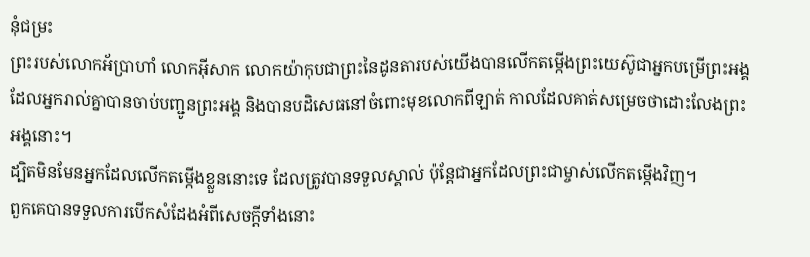នុំជម្រះ
ព្រះរបស់លោកអ័ប្រាហាំ លោកអ៊ីសាក លោកយ៉ាកុបជាព្រះនៃដូនតារបស់យើងបានលើកតម្កើងព្រះយេស៊ូជាអ្នកបម្រើព្រះអង្គ ដែលអ្នករាល់គ្នាបានចាប់បញ្ជូនព្រះអង្គ និងបានបដិសេធនៅចំពោះមុខលោកពីឡាត់ កាលដែលគាត់សម្រេចថាដោះលែងព្រះអង្គនោះ។
ដ្បិតមិនមែនអ្នកដែលលើកតម្កើងខ្លួននោះទេ ដែលត្រូវបានទទួលស្គាល់ ប៉ុន្ដែជាអ្នកដែលព្រះជាម្ចាស់លើកតម្កើងវិញ។
ពួកគេបានទទួលការបើកសំដែងអំពីសេចក្ដីទាំងនោះ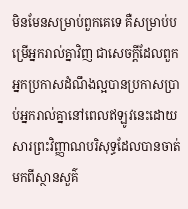មិនមែនសម្រាប់ពួកគេទេ គឺសម្រាប់បម្រើអ្នករាល់គ្នាវិញ ជាសេចក្ដីដែលពួកអ្នកប្រកាសដំណឹងល្អបានប្រកាសប្រាប់អ្នករាល់គ្នានៅពេលឥឡូវនេះដោយសារព្រះវិញ្ញាណបរិសុទ្ធដែលបានចាត់មកពីស្ថានសួគ៌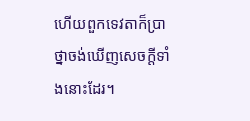ហើយពួកទេវតាក៏ប្រាថ្នាចង់ឃើញសេចក្ដីទាំងនោះដែរ។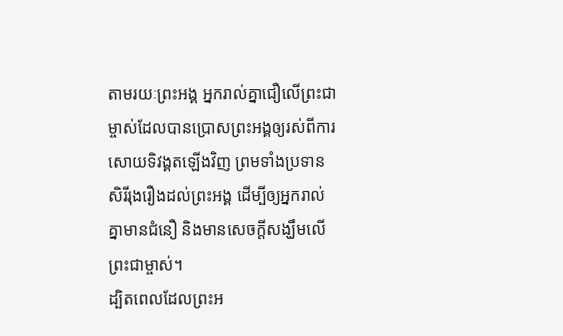តាមរយៈព្រះអង្គ អ្នករាល់គ្នាជឿលើព្រះជាម្ចាស់ដែលបានប្រោសព្រះអង្គឲ្យរស់ពីការសោយទិវង្គតឡើងវិញ ព្រមទាំងប្រទានសិរីរុងរឿងដល់ព្រះអង្គ ដើម្បីឲ្យអ្នករាល់គ្នាមានជំនឿ និងមានសេចក្ដីសង្ឃឹមលើព្រះជាម្ចាស់។
ដ្បិតពេលដែលព្រះអ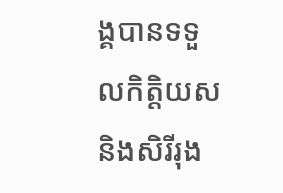ង្គបានទទួលកិត្ដិយស និងសិរីរុង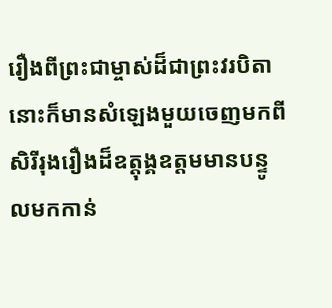រឿងពីព្រះជាម្ចាស់ដ៏ជាព្រះវរបិតា នោះក៏មានសំឡេងមួយចេញមកពីសិរីរុងរឿងដ៏ឧត្តុង្គឧត្ដមមានបន្ទូលមកកាន់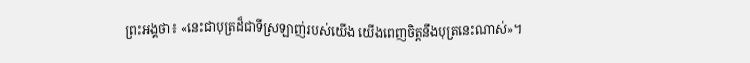ព្រះអង្គថា៖ «នេះជាបុត្រដ៏ជាទីស្រឡាញ់របស់យើង យើងពេញចិត្ដនឹងបុត្រនេះណាស់»។